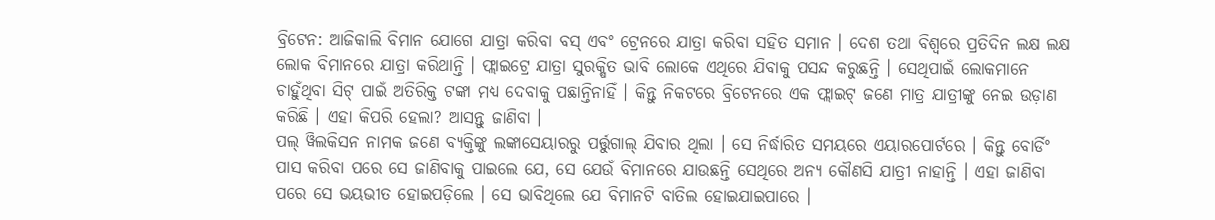ବ୍ରିଟେନ: ଆଜିକାଲି ବିମାନ ଯୋଗେ ଯାତ୍ରା କରିବା ବସ୍ ଏବଂ ଟ୍ରେନରେ ଯାତ୍ରା କରିବା ସହିତ ସମାନ । ଦେଶ ତଥା ବିଶ୍ୱରେ ପ୍ରତିଦିନ ଲକ୍ଷ ଲକ୍ଷ ଲୋକ ବିମାନରେ ଯାତ୍ରା କରିଥାନ୍ତି । ଫ୍ଲାଇଟ୍ରେ ଯାତ୍ରା ସୁରକ୍ଷିତ ଭାବି ଲୋକେ ଏଥିରେ ଯିବାକୁ ପସନ୍ଦ କରୁଛନ୍ତି । ସେଥିପାଇଁ ଲୋକମାନେ ଚାହୁଁଥିବା ସିଟ୍ ପାଇଁ ଅତିରିକ୍ତ ଟଙ୍କା ମଧ୍ୟ ଦେବାକୁ ପଛାନ୍ତିନାହିଁ । କିନ୍ତୁ ନିକଟରେ ବ୍ରିଟେନରେ ଏକ ଫ୍ଲାଇଟ୍ ଜଣେ ମାତ୍ର ଯାତ୍ରୀଙ୍କୁ ନେଇ ଉଡ଼ାଣ କରିଛି । ଏହା କିପରି ହେଲା? ଆସନ୍ତୁ ଜାଣିବା ।
ପଲ୍ ୱିଲକିସନ ନାମକ ଜଣେ ବ୍ୟକ୍ତିଙ୍କୁ ଲଙ୍କାସେୟାରରୁ ପର୍ତ୍ତୁଗାଲ୍ ଯିବାର ଥିଲା । ସେ ନିର୍ଦ୍ଧାରିତ ସମୟରେ ଏୟାରପୋର୍ଟରେ । କିନ୍ତୁ ବୋର୍ଡିଂ ପାସ କରିବା ପରେ ସେ ଜାଣିବାକୁ ପାଇଲେ ଯେ, ସେ ଯେଉଁ ବିମାନରେ ଯାଉଛନ୍ତି ସେଥିରେ ଅନ୍ୟ କୌଣସି ଯାତ୍ରୀ ନାହାନ୍ତି । ଏହା ଜାଣିବା ପରେ ସେ ଭୟଭୀତ ହୋଇପଡ଼ିଲେ । ସେ ଭାବିଥିଲେ ଯେ ବିମାନଟି ବାତିଲ ହୋଇଯାଇପାରେ ।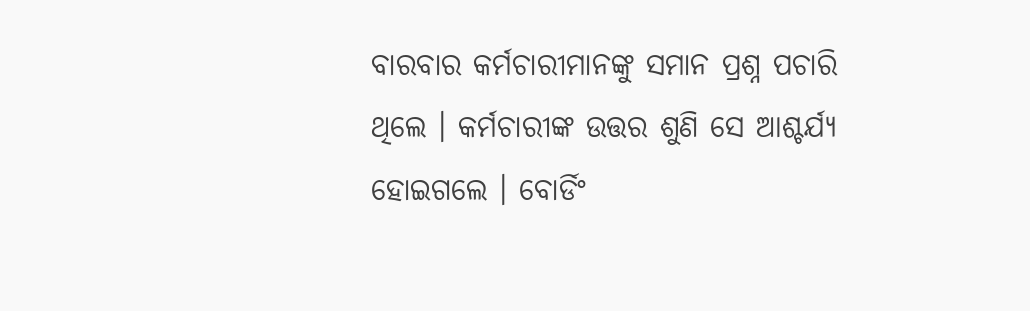ବାରବାର କର୍ମଚାରୀମାନଙ୍କୁ ସମାନ ପ୍ରଶ୍ନ ପଚାରି ଥିଲେ । କର୍ମଚାରୀଙ୍କ ଉତ୍ତର ଶୁଣି ସେ ଆଶ୍ଚର୍ଯ୍ୟ ହୋଇଗଲେ । ବୋର୍ଡିଂ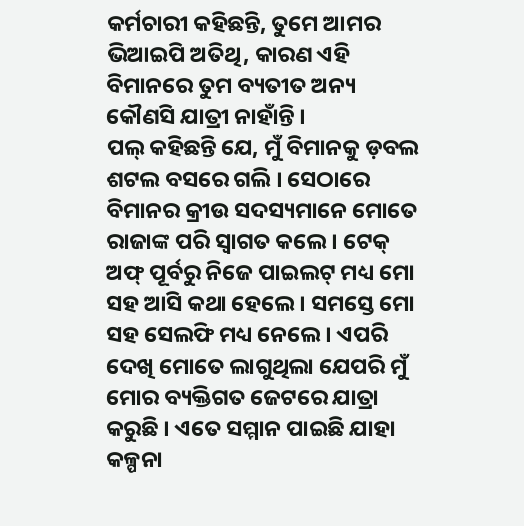କର୍ମଚାରୀ କହିଛନ୍ତି, ତୁମେ ଆମର ଭିଆଇପି ଅତିଥି, କାରଣ ଏହି ବିମାନରେ ତୁମ ବ୍ୟତୀତ ଅନ୍ୟ କୌଣସି ଯାତ୍ରୀ ନାହାଁନ୍ତି ।
ପଲ୍ କହିଛନ୍ତି ଯେ, ମୁଁ ବିମାନକୁ ଡ଼ବଲ ଶଟଲ ବସରେ ଗଲି । ସେଠାରେ ବିମାନର କ୍ରୀଉ ସଦସ୍ୟମାନେ ମୋତେ ରାଜାଙ୍କ ପରି ସ୍ୱାଗତ କଲେ । ଟେକ୍ ଅଫ୍ ପୂର୍ବରୁ ନିଜେ ପାଇଲଟ୍ ମଧ୍ୟ ମୋ ସହ ଆସି କଥା ହେଲେ । ସମସ୍ତେ ମୋ ସହ ସେଲଫି ମଧ୍ୟ ନେଲେ । ଏପରି ଦେଖି ମୋତେ ଲାଗୁଥିଲା ଯେପରି ମୁଁ ମୋର ବ୍ୟକ୍ତିଗତ ଜେଟରେ ଯାତ୍ରା କରୁଛି । ଏତେ ସମ୍ମାନ ପାଇଛି ଯାହା କଳ୍ପନା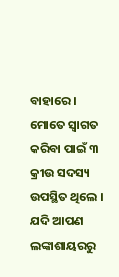ବାହାରେ । ମୋତେ ସ୍ୱାଗତ କରିବା ପାଇଁ ୩ କ୍ରୀଉ ସଦସ୍ୟ ଉପସ୍ଥିତ ଥିଲେ ।
ଯଦି ଆପଣ ଲଙ୍କାଶାୟରରୁ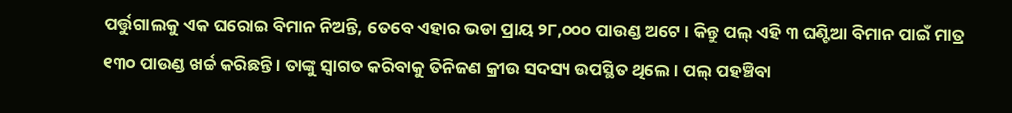ପର୍ତ୍ତୁଗାଲକୁ ଏକ ଘରୋଇ ବିମାନ ନିଅନ୍ତି, ତେବେ ଏହାର ଭଡା ପ୍ରାୟ ୨୮,୦୦୦ ପାଉଣ୍ଡ ଅଟେ । କିନ୍ତୁ ପଲ୍ ଏହି ୩ ଘଣ୍ଟିଆ ବିମାନ ପାଇଁ ମାତ୍ର ୧୩୦ ପାଉଣ୍ଡ ଖର୍ଚ୍ଚ କରିଛନ୍ତି । ତାଙ୍କୁ ସ୍ୱାଗତ କରିବାକୁ ତିନିଜଣ କ୍ରୀଉ ସଦସ୍ୟ ଉପସ୍ଥିତ ଥିଲେ । ପଲ୍ ପହଞ୍ଚିବା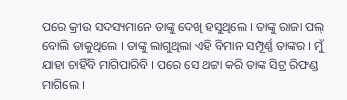ପରେ କ୍ରୀଉ ସଦସ୍ୟମାନେ ତାଙ୍କୁ ଦେଖି ହସୁଥିଲେ । ତାଙ୍କୁ ରାଜା ପଲ୍ ବୋଲି ଡାକୁଥିଲେ । ତାଙ୍କୁ ଲାଗୁଥିଲା ଏହି ବିମାନ ସମ୍ପୂର୍ଣ୍ଣ ତାଙ୍କର । ମୁଁ ଯାହା ଚାହିଁବି ମାଗିପାରିବି । ପରେ ସେ ଥଟ୍ଟା କରି ତାଙ୍କ ସିଟ୍ର ରିଫଣ୍ଡ ମାଗିଲେ ।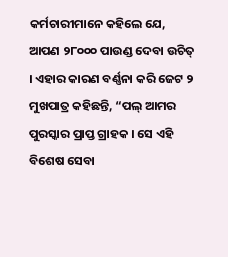କର୍ମଚାରୀମାନେ କହିଲେ ଯେ, ଆପଣ ୨୮୦୦୦ ପାଉଣ୍ଡ ଦେବା ଉଚିତ୍ । ଏହାର କାରଣ ବର୍ଣ୍ଣନା କରି ଜେଟ ୨ ମୁଖପାତ୍ର କହିଛନ୍ତି, “ପଲ୍ ଆମର ପୁରସ୍କାର ପ୍ରାପ୍ତ ଗ୍ରାହକ । ସେ ଏହି ବିଶେଷ ସେବା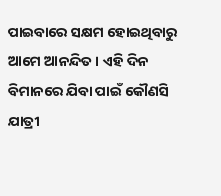ପାଇବାରେ ସକ୍ଷମ ହୋଇଥିବାରୁ ଆମେ ଆନନ୍ଦିତ । ଏହି ଦିନ ବିମାନରେ ଯିବା ପାଇଁ କୌଣସି ଯାତ୍ରୀ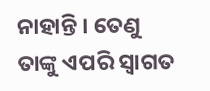ନାହାନ୍ତି । ତେଣୁ ତାଙ୍କୁ ଏପରି ସ୍ୱାଗତ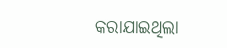କରାଯାଇଥିଲା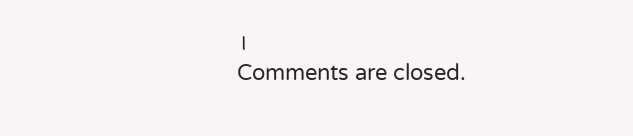।
Comments are closed.